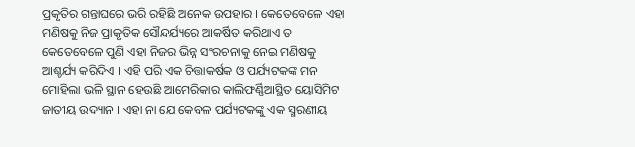ପ୍ରକୃତିର ଗନ୍ତାଘରେ ଭରି ରହିଛି ଅନେକ ଉପହାର । କେତେବେଳେ ଏହା ମଣିଷକୁ ନିଜ ପ୍ରାକୃତିକ ସୌନ୍ଦର୍ଯ୍ୟରେ ଆକର୍ଷିତ କରିଥାଏ ତ କେତେବେଳେ ପୁଣି ଏହା ନିଜର ଭିନ୍ନ ସଂରଚନାକୁ ନେଇ ମଣିଷକୁ ଆଶ୍ଚର୍ଯ୍ୟ କରିଦିଏ । ଏହି ପରି ଏକ ଚିତ୍ତାକର୍ଷକ ଓ ପର୍ଯ୍ୟଟକଙ୍କ ମନ ମୋହିଲା ଭଳି ସ୍ଥାନ ହେଉଛି ଆମେରିକାର କାଲିଫର୍ଣ୍ଣିଆସ୍ଥିତ ୟୋସିମିଟ ଜାତୀୟ ଉଦ୍ୟାନ । ଏହା ନା ଯେ କେବଳ ପର୍ଯ୍ୟଟକଙ୍କୁ ଏକ ସ୍ମରଣୀୟ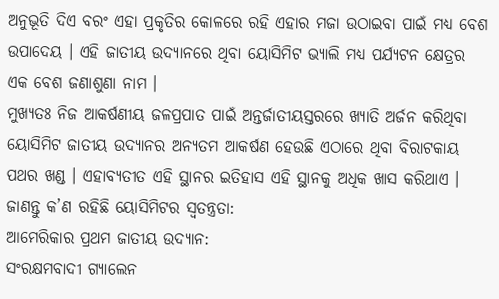ଅନୁଭୂତି ଦିଏ ବରଂ ଏହା ପ୍ରକୃତିର କୋଳରେ ରହି ଏହାର ମଜା ଉଠାଇବା ପାଇଁ ମଧ୍ୟ ବେଶ ଉପାଦେୟ । ଏହି ଜାତୀୟ ଉଦ୍ୟାନରେ ଥିବା ୟୋସିମିଟ ଭ୍ୟାଲି ମଧ୍ୟ ପର୍ଯ୍ୟଟନ କ୍ଷେତ୍ରର ଏକ ବେଶ ଜଣାଶୁଣା ନାମ ।
ମୁଖ୍ୟତଃ ନିଜ ଆକର୍ଷଣୀୟ ଜଳପ୍ରପାତ ପାଇଁ ଅନ୍ତର୍ଜାତୀୟସ୍ତରରେ ଖ୍ୟାତି ଅର୍ଜନ କରିଥିବା ୟୋସିମିଟ ଜାତୀୟ ଉଦ୍ୟାନର ଅନ୍ୟତମ ଆକର୍ଷଣ ହେଉଛି ଏଠାରେ ଥିବା ବିରାଟକାୟ ପଥର ଖଣ୍ଡ । ଏହାବ୍ୟତୀତ ଏହି ସ୍ଥାନର ଇତିହାସ ଏହି ସ୍ଥାନକୁ ଅଧିକ ଖାସ କରିଥାଏ । ଜାଣନ୍ତୁ କ’ଣ ରହିଛି ୟୋସିମିଟର ସ୍ବତନ୍ତ୍ରତା:
ଆମେରିକାର ପ୍ରଥମ ଜାତୀୟ ଉଦ୍ୟାନ:
ସଂରକ୍ଷମବାଦୀ ଗ୍ୟାଲେନ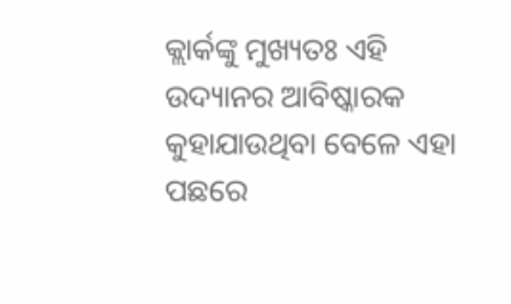କ୍ଲାର୍କଙ୍କୁ ମୁଖ୍ୟତଃ ଏହି ଉଦ୍ୟାନର ଆବିଷ୍କାରକ କୁହାଯାଉଥିବା ବେଳେ ଏହା ପଛରେ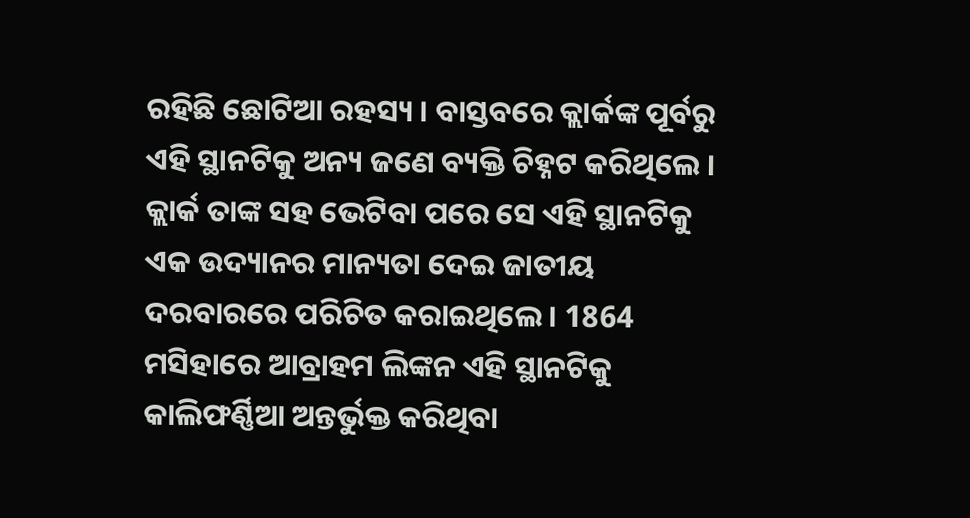ରହିଛି ଛୋଟିଆ ରହସ୍ୟ । ବାସ୍ତବରେ କ୍ଲାର୍କଙ୍କ ପୂର୍ବରୁ ଏହି ସ୍ଥାନଟିକୁ ଅନ୍ୟ ଜଣେ ବ୍ୟକ୍ତି ଚିହ୍ନଟ କରିଥିଲେ । କ୍ଲାର୍କ ତାଙ୍କ ସହ ଭେଟିବା ପରେ ସେ ଏହି ସ୍ଥାନଟିକୁ ଏକ ଉଦ୍ୟାନର ମାନ୍ୟତା ଦେଇ ଜାତୀୟ ଦରବାରରେ ପରିଚିତ କରାଇଥିଲେ । 1864 ମସିହାରେ ଆବ୍ରାହମ ଲିଙ୍କନ ଏହି ସ୍ଥାନଟିକୁ କାଲିଫର୍ଣ୍ଣିଆ ଅନ୍ତର୍ଭୁକ୍ତ କରିଥିବା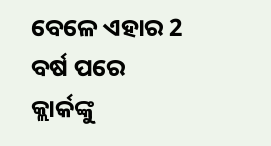ବେଳେ ଏହାର 2 ବର୍ଷ ପରେ କ୍ଲାର୍କଙ୍କୁ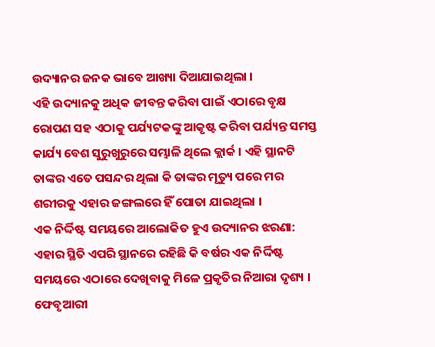ଉଦ୍ୟାନର ଜନକ ଭାବେ ଆଖ୍ୟା ଦିଆଯାଇଥିଲା ।
ଏହି ଉଦ୍ୟାନକୁ ଅଧିକ ଜୀବନ୍ତ କରିବା ପାଇଁ ଏଠାରେ ବୃକ୍ଷ ରୋପଣ ସହ ଏଠାକୁ ପର୍ଯ୍ୟଟକଙ୍କୁ ଆକୃଷ୍ଟ କରିବା ପର୍ଯ୍ୟନ୍ତ ସମସ୍ତ କାର୍ଯ୍ୟ ବେଶ ସୁରୁଖୁରୁରେ ସମ୍ଭାଳି ଥିଲେ କ୍ଲାର୍କ । ଏହି ସ୍ଥାନଟି ତାଙ୍କର ଏତେ ପସନ୍ଦର ଥିଲା କି ତାଙ୍କର ମୃତ୍ୟୁ ପରେ ମର ଶରୀରକୁ ଏହାର ଜଙ୍ଗଲରେ ହିଁ ପୋତା ଯାଇଥିଲା ।
ଏକ ନିର୍ଦ୍ଦିଷ୍ଟ ସମୟରେ ଆଲୋକିତ ହୁଏ ଉଦ୍ୟାନର ଝରଣା:
ଏହାର ସ୍ଥିତି ଏପରି ସ୍ଥାନରେ ରହିଛି କି ବର୍ଷର ଏକ ନିର୍ଦ୍ଦିଷ୍ଟ ସମୟରେ ଏଠାରେ ଦେଖିବାକୁ ମିଳେ ପ୍ରକୃତିର ନିଆରା ଦୃଶ୍ୟ । ଫେବୃଆରୀ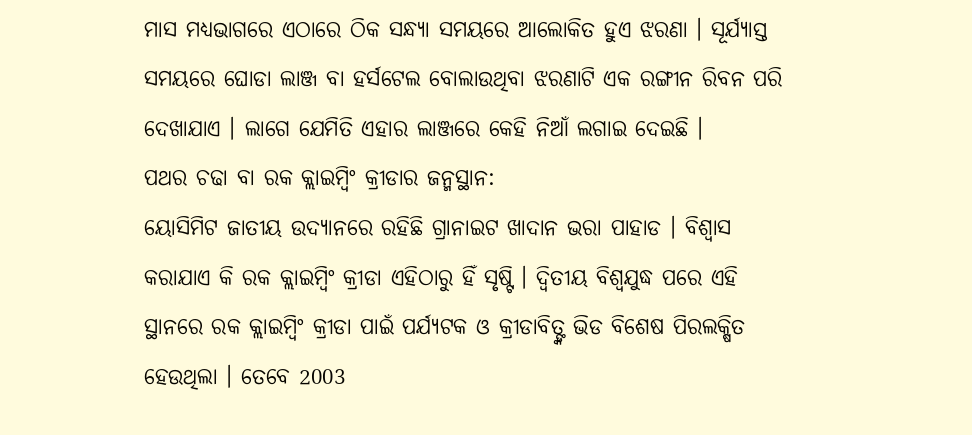ମାସ ମଧ୍ୟଭାଗରେ ଏଠାରେ ଠିକ ସନ୍ଧ୍ୟା ସମୟରେ ଆଲୋକିତ ହୁଏ ଝରଣା । ସୂର୍ଯ୍ୟାସ୍ତ ସମୟରେ ଘୋଡା ଲାଞ୍ଜ ବା ହର୍ସଟେଲ ବୋଲାଉଥିବା ଝରଣାଟି ଏକ ରଙ୍ଗୀନ ରିବନ ପରି ଦେଖାଯାଏ । ଲାଗେ ଯେମିତି ଏହାର ଲାଞ୍ଜରେ କେହି ନିଆଁ ଲଗାଇ ଦେଇଛି ।
ପଥର ଚଢା ବା ରକ କ୍ଲାଇମ୍ବିଂ କ୍ରୀଡାର ଜନ୍ମସ୍ଥାନ:
ୟୋସିମିଟ ଜାତୀୟ ଉଦ୍ୟାନରେ ରହିଛି ଗ୍ରାନାଇଟ ଖାଦାନ ଭରା ପାହାଡ । ବିଶ୍ବାସ କରାଯାଏ କି ରକ କ୍ଲାଇମ୍ବିଂ କ୍ରୀଡା ଏହିଠାରୁ ହିଁ ସୃଷ୍ଟି । ଦ୍ବିତୀୟ ବିଶ୍ବଯୁଦ୍ଧ ପରେ ଏହି ସ୍ଥାନରେ ରକ କ୍ଲାଇମ୍ବିଂ କ୍ରୀଡା ପାଇଁ ପର୍ଯ୍ୟଟକ ଓ କ୍ରୀଡାବିତ୍ଙ୍କ ଭିଡ ବିଶେଷ ପିରଲକ୍ଷିତ ହେଉଥିଲା । ତେବେ 2003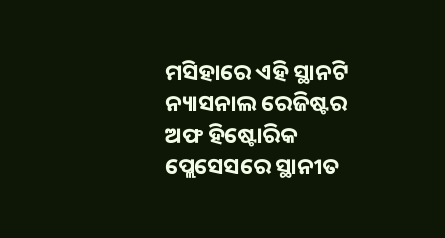ମସିହାରେ ଏହି ସ୍ଥାନଟି ନ୍ୟାସନାଲ ରେଜିଷ୍ଟର ଅଫ ହିଷ୍ଟୋରିକ ପ୍ଲେସେସରେ ସ୍ଥାନୀତ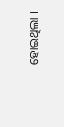ହୋଇଥିଲା ।